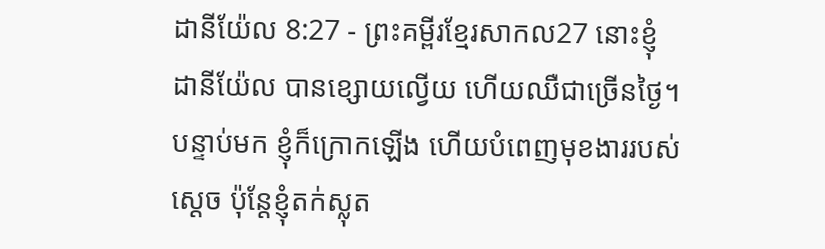ដានីយ៉ែល 8:27 - ព្រះគម្ពីរខ្មែរសាកល27 នោះខ្ញុំ ដានីយ៉ែល បានខ្សោយល្វើយ ហើយឈឺជាច្រើនថ្ងៃ។ បន្ទាប់មក ខ្ញុំក៏ក្រោកឡើង ហើយបំពេញមុខងាររបស់ស្ដេច ប៉ុន្តែខ្ញុំតក់ស្លុត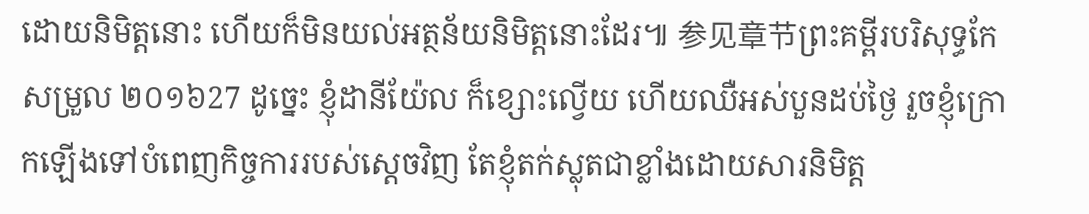ដោយនិមិត្តនោះ ហើយក៏មិនយល់អត្ថន័យនិមិត្តនោះដែរ៕ 参见章节ព្រះគម្ពីរបរិសុទ្ធកែសម្រួល ២០១៦27 ដូច្នេះ ខ្ញុំដានីយ៉ែល ក៏ខ្សោះល្វើយ ហើយឈឺអស់បួនដប់ថ្ងៃ រួចខ្ញុំក្រោកឡើងទៅបំពេញកិច្ចការរបស់ស្តេចវិញ តែខ្ញុំតក់ស្លុតជាខ្លាំងដោយសារនិមិត្ត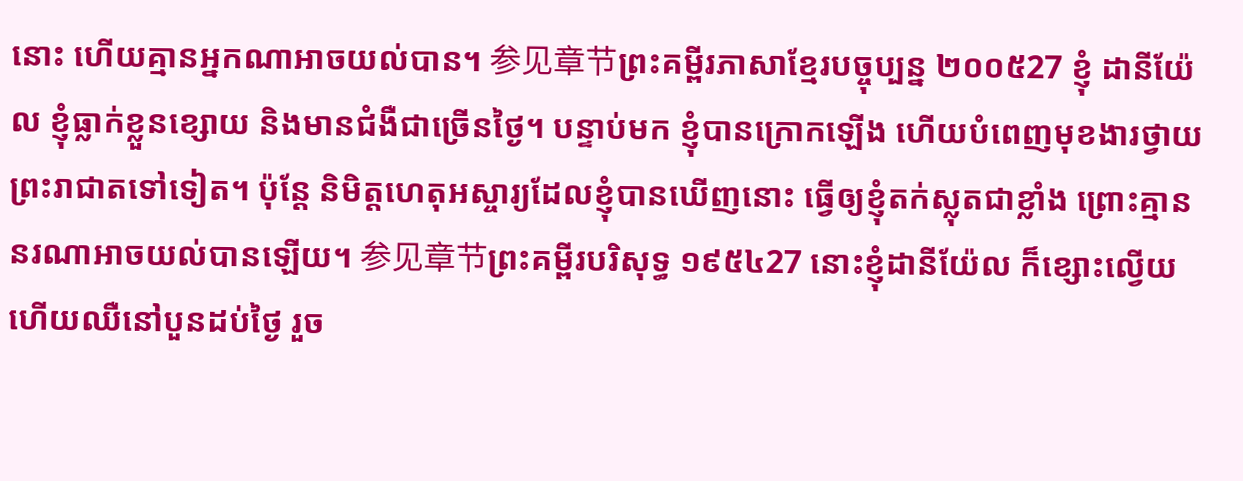នោះ ហើយគ្មានអ្នកណាអាចយល់បាន។ 参见章节ព្រះគម្ពីរភាសាខ្មែរបច្ចុប្បន្ន ២០០៥27 ខ្ញុំ ដានីយ៉ែល ខ្ញុំធ្លាក់ខ្លួនខ្សោយ និងមានជំងឺជាច្រើនថ្ងៃ។ បន្ទាប់មក ខ្ញុំបានក្រោកឡើង ហើយបំពេញមុខងារថ្វាយព្រះរាជាតទៅទៀត។ ប៉ុន្តែ និមិត្តហេតុអស្ចារ្យដែលខ្ញុំបានឃើញនោះ ធ្វើឲ្យខ្ញុំតក់ស្លុតជាខ្លាំង ព្រោះគ្មាននរណាអាចយល់បានឡើយ។ 参见章节ព្រះគម្ពីរបរិសុទ្ធ ១៩៥៤27 នោះខ្ញុំដានីយ៉ែល ក៏ខ្សោះល្វើយ ហើយឈឺនៅបួនដប់ថ្ងៃ រួច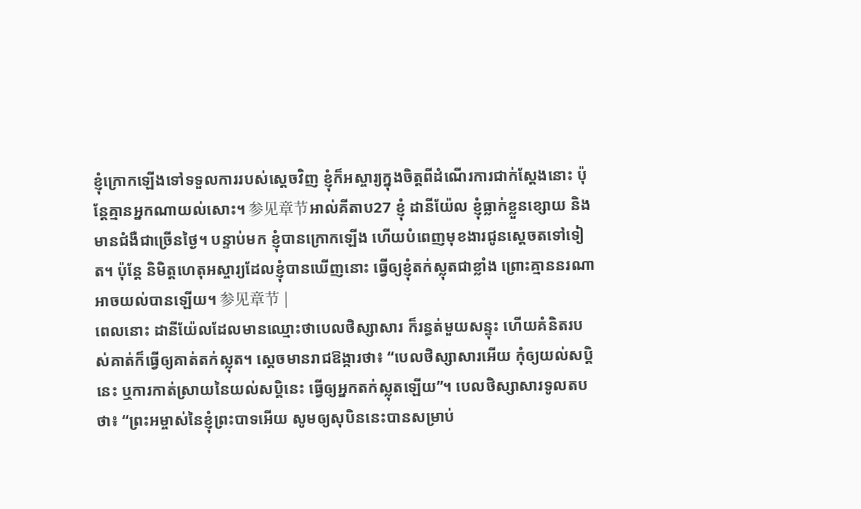ខ្ញុំក្រោកឡើងទៅទទួលការរបស់ស្តេចវិញ ខ្ញុំក៏អស្ចារ្យក្នុងចិត្តពីដំណើរការជាក់ស្តែងនោះ ប៉ុន្តែគ្មានអ្នកណាយល់សោះ។ 参见章节អាល់គីតាប27 ខ្ញុំ ដានីយ៉ែល ខ្ញុំធ្លាក់ខ្លួនខ្សោយ និងមានជំងឺជាច្រើនថ្ងៃ។ បន្ទាប់មក ខ្ញុំបានក្រោកឡើង ហើយបំពេញមុខងារជូនស្តេចតទៅទៀត។ ប៉ុន្តែ និមិត្តហេតុអស្ចារ្យដែលខ្ញុំបានឃើញនោះ ធ្វើឲ្យខ្ញុំតក់ស្លុតជាខ្លាំង ព្រោះគ្មាននរណាអាចយល់បានឡើយ។ 参见章节 |
ពេលនោះ ដានីយ៉ែលដែលមានឈ្មោះថាបេលថិស្សាសារ ក៏រន្ធត់មួយសន្ទុះ ហើយគំនិតរបស់គាត់ក៏ធ្វើឲ្យគាត់តក់ស្លុត។ ស្ដេចមានរាជឱង្ការថា៖ “បេលថិស្សាសារអើយ កុំឲ្យយល់សប្តិនេះ ឬការកាត់ស្រាយនៃយល់សប្តិនេះ ធ្វើឲ្យអ្នកតក់ស្លុតឡើយ”។ បេលថិស្សាសារទូលតបថា៖ “ព្រះអម្ចាស់នៃខ្ញុំព្រះបាទអើយ សូមឲ្យសុបិននេះបានសម្រាប់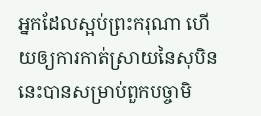អ្នកដែលស្អប់ព្រះករុណា ហើយឲ្យការកាត់ស្រាយនៃសុបិននេះបានសម្រាប់ពួកបច្ចាមិ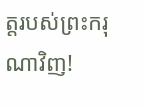ត្តរបស់ព្រះករុណាវិញ!